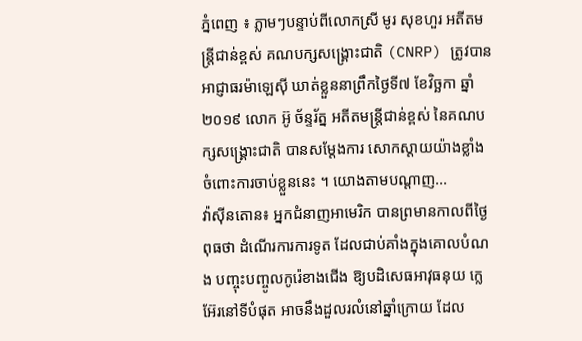ភ្នំពេញ ៖ ភ្លាមៗបន្ទាប់ពីលោកស្រី មូរ សុខហួរ អតីតមន្រ្តីជាន់ខ្ពស់ គណបក្សសង្រ្គោះជាតិ (CNRP) ត្រូវបានអាជ្ញាធរម៉ាឡេស៊ី ឃាត់ខ្លួននាព្រឹកថ្ងៃទី៧ ខែវិច្ឆកា ឆ្នាំ២០១៩ លោក អ៊ូ ច័ន្ទរ័ត្ន អតីតមន្រ្តីជាន់ខ្ពស់ នៃគណបក្សសង្រ្គោះជាតិ បានសម្ដែងការ សោកស្ដាយយ៉ាងខ្លាំង ចំពោះការចាប់ខ្លួននេះ ។ យោងតាមបណ្ដាញ...
វ៉ាស៊ីនតោន៖ អ្នកជំនាញអាមេរិក បានព្រមានកាលពីថ្ងៃពុធថា ដំណើរការការទូត ដែលជាប់គាំងក្នុងគោលបំណង បញ្ចុះបញ្ចូលកូរ៉េខាងជើង ឱ្យបដិសេធអាវុធនុយ ក្លេអ៊ែរនៅទីបំផុត អាចនឹងដួលរលំនៅឆ្នាំក្រោយ ដែល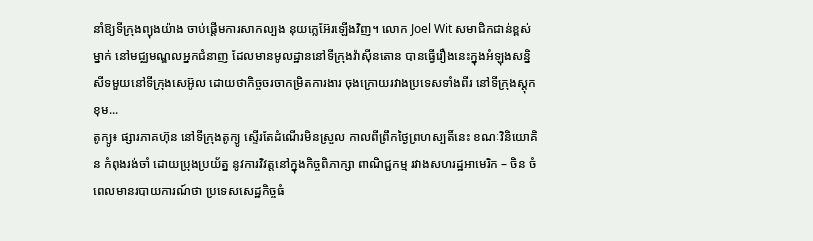នាំឱ្យទីក្រុងព្យុងយ៉ាង ចាប់ផ្តើមការសាកល្បង នុយក្លេអ៊ែរឡើងវិញ។ លោក Joel Wit សមាជិកជាន់ខ្ពស់ម្នាក់ នៅមជ្ឈមណ្ឌលអ្នកជំនាញ ដែលមានមូលដ្ឋាននៅទីក្រុងវ៉ាស៊ីនតោន បានធ្វើរឿងនេះក្នុងអំឡុងសន្និសីទមួយនៅទីក្រុងសេអ៊ូល ដោយថាកិច្ចចរចាកម្រិតការងារ ចុងក្រោយរវាងប្រទេសទាំងពីរ នៅទីក្រុងស្តុកខុម...
តូក្យូ៖ ផ្សារភាគហ៊ុន នៅទីក្រុងតូក្យូ ស្ទើរតែដំណើរមិនស្រួល កាលពីព្រឹកថ្ងៃព្រហស្បតិ៍នេះ ខណៈវិនិយោគិន កំពុងរង់ចាំ ដោយប្រុងប្រយ័ត្ន នូវការវិវត្តនៅក្នុងកិច្ចពិភាក្សា ពាណិជ្ជកម្ម រវាងសហរដ្ឋអាមេរិក – ចិន ចំពេលមានរបាយការណ៍ថា ប្រទេសសេដ្ឋកិច្ចធំ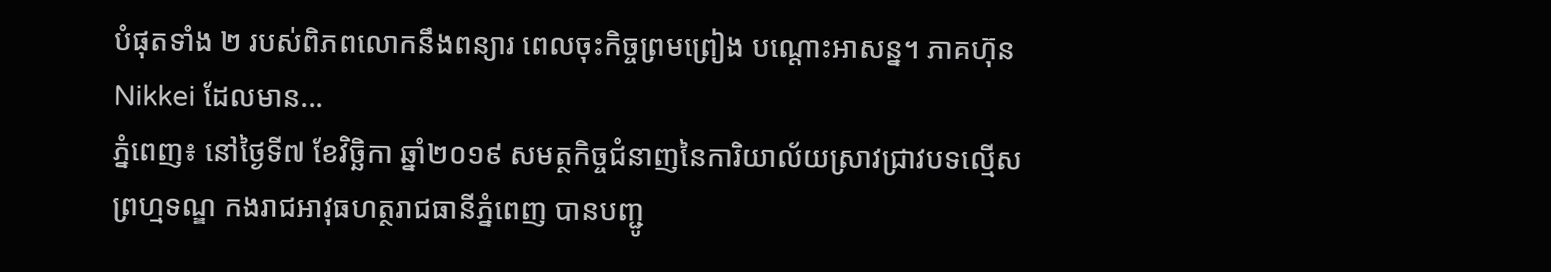បំផុតទាំង ២ របស់ពិភពលោកនឹងពន្យារ ពេលចុះកិច្ចព្រមព្រៀង បណ្តោះអាសន្ន។ ភាគហ៊ុន Nikkei ដែលមាន...
ភ្នំពេញ៖ នៅថ្ងៃទី៧ ខែវិច្ឆិកា ឆ្នាំ២០១៩ សមត្ថកិច្ចជំនាញនៃការិយាល័យស្រាវជ្រាវបទល្មើសព្រហ្មទណ្ឌ កងរាជអាវុធហត្ថរាជធានីភ្នំពេញ បានបញ្ជូ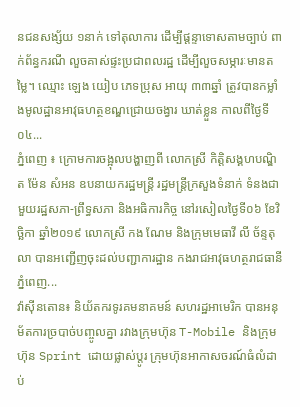នជនសង្ស័យ ១នាក់ ទៅតុលាការ ដើម្បីផ្តន្ទាទោសតាមច្បាប់ ពាក់ព័ន្ធករណី លួចគាស់ផ្ទះប្រជាពលរដ្ឋ ដើម្បីលួចសម្ភារៈមានតម្លៃ។ ឈ្មោះ ឡេង យៀប ភេទប្រុស អាយុ ៣៣ឆ្នាំ ត្រូវបានកម្លាំងមូលដ្ឋានអាវុធហត្ថខណ្ឌជ្រោយចង្វារ ឃាត់ខ្លួន កាលពីថ្ងៃទី០៤...
ភ្នំពេញ ៖ ក្រោមការចង្អុលបង្ហាញពី លោកស្រី កិត្តិសង្គហបណ្ឌិត ម៉ែន សំអន ឧបនាយករដ្ឋមន្រ្តី រដ្ឋមន្រ្តីក្រសួងទំនាក់ ទំនងជាមួយរដ្ឋសភា-ព្រឹទ្ធសភា និងអធិការកិច្ច នៅរសៀលថ្ងៃទី០៦ ខែវិច្ឆិកា ឆ្នាំ២០១៩ លោកស្រី កង ណែម និងក្រុមមេធាវី លី ច័ន្ទតុលា បានអញ្ជើញចុះដល់បញ្ជាការដ្ឋាន កងរាជអាវុធហត្ថរាជធានីភ្នំពេញ...
វ៉ាស៊ីនតោន៖ និយ័តករទូរគមនាគមន៍ សហរដ្ឋអាមេរិក បានអនុម័តការច្របាច់បញ្ចូលគ្នា រវាងក្រុមហ៊ុន T-Mobile និងក្រុមហ៊ុន Sprint ដោយផ្លាស់ប្តូរ ក្រុមហ៊ុនអាកាសចរណ៍ធំលំដាប់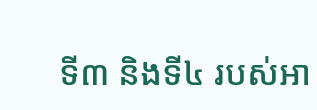ទី៣ និងទី៤ របស់អា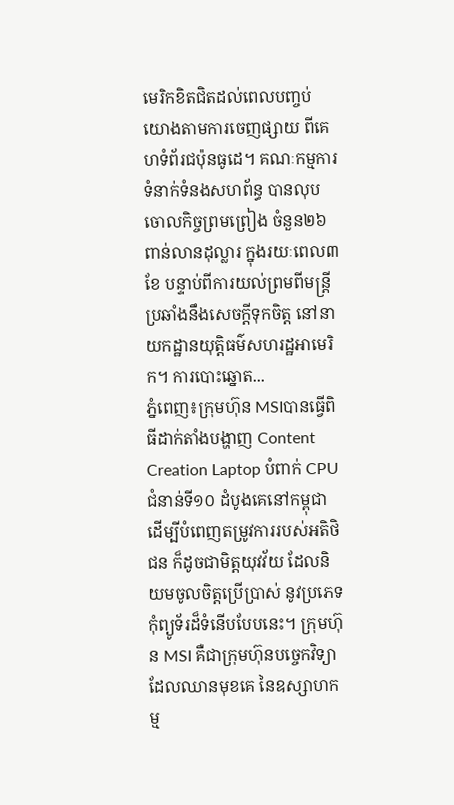មេរិកខិតជិតដល់ពេលបញ្ចប់ យោងតាមការចេញផ្សាយ ពីគេហទំព័រជប៉ុនធូដេ។ គណៈកម្មការ ទំនាក់ទំនងសហព័ន្ធ បានលុបចោលកិច្ចព្រមព្រៀង ចំនួន២៦ពាន់លានដុល្លារ ក្នុងរយៈពេល៣ខែ បន្ទាប់ពីការយល់ព្រមពីមន្រ្តីប្រឆាំងនឹងសេចក្តីទុកចិត្ត នៅនាយកដ្ឋានយុត្តិធម៌សហរដ្ឋអាមេរិក។ ការបោះឆ្នោត...
ភ្នំពេញ៖ក្រុមហ៊ុន MSIបានធ្វើពិធីដាក់តាំងបង្ហាញ Content Creation Laptop បំពាក់ CPU ជំនាន់ទី១០ ដំបូងគេនៅកម្ពុជា ដើម្បីបំពេញតម្រូវការរបស់អតិថិជន ក៏ដូចជាមិត្តយុវវ័យ ដែលនិយមចូលចិត្តប្រើប្រាស់ នូវប្រភេទកុំព្យូទ័រដ៏ទំនើបបែបនេះ។ ក្រុមហ៊ុន MSI គឺជាក្រុមហ៊ុនបច្ចេកវិទ្យា ដែលឈានមុខគេ នៃឧស្សាហកម្ម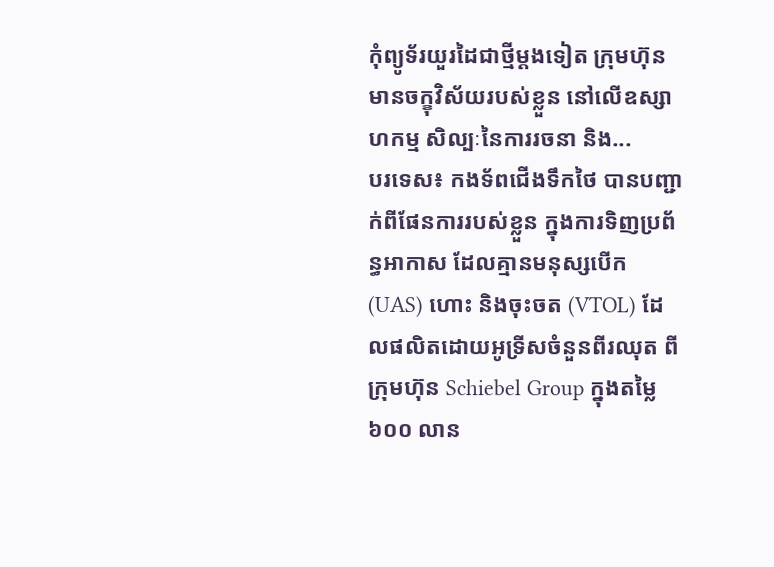កុំព្យូទ័រយួរដៃជាថ្មីម្តងទៀត ក្រុមហ៊ុនមានចក្ខុវិស័យរបស់ខ្លួន នៅលើឧស្សាហកម្ម សិល្បៈនៃការរចនា និង...
បរទេស៖ កងទ័ពជើងទឹកថៃ បានបញ្ជាក់ពីផែនការរបស់ខ្លួន ក្នុងការទិញប្រព័ន្ធអាកាស ដែលគ្មានមនុស្សបើក (UAS) ហោះ និងចុះចត (VTOL) ដែលផលិតដោយអូទ្រីសចំនួនពីរឈុត ពីក្រុមហ៊ុន Schiebel Group ក្នុងតម្លៃ ៦០០ លាន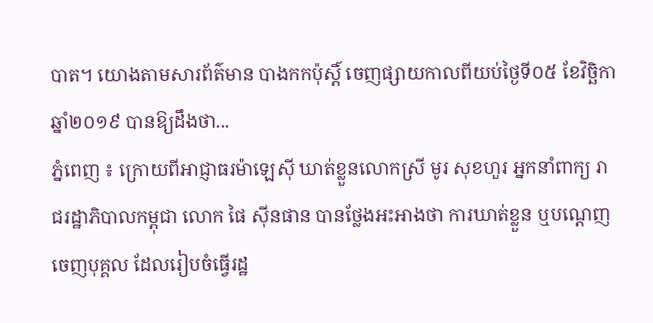បាត។ យោងតាមសារព័ត៌មាន បាងកកប៉ុស្តិ៍ ចេញផ្សាយកាលពីយប់ថ្ងៃទី០៥ ខែវិច្ឆិកា ឆ្នាំ២០១៩ បានឱ្យដឹងថា...
ភ្នំពេញ ៖ ក្រោយពីអាជ្ញាធរម៉ាឡេស៊ី ឃាត់ខ្លួនលោកស្រី មូរ សុខហួរ អ្នកនាំពាក្យ រាជរដ្ឋាភិបាលកម្ពុជា លោក ផៃ ស៊ីនផាន បានថ្លែងអះអាងថា ការឃាត់ខ្លួន ឬបណ្តេញចេញបុគ្គល ដែលរៀបចំធ្វើរដ្ឋ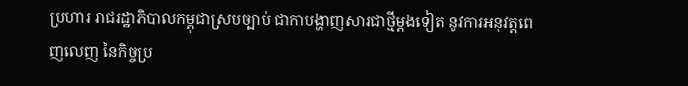ប្រហារ រាជរដ្ឋាភិបាលកម្ពុជាស្របច្បាប់ ជាកាបង្ហាញសារជាថ្មីម្តងទៀត នូវការអនុវត្តពេញលេញ នៃកិច្ចប្រ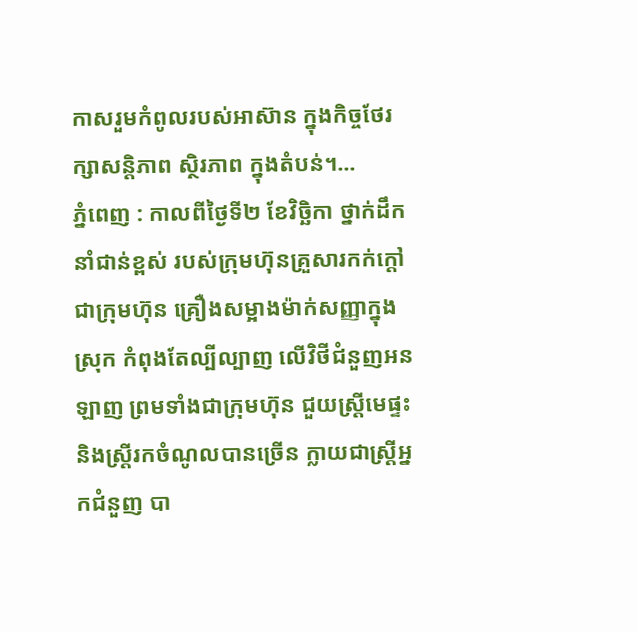កាសរួមកំពូលរបស់អាស៊ាន ក្នុងកិច្ចថែរក្សាសន្តិភាព ស្ថិរភាព ក្នុងតំបន់។...
ភ្នំពេញ : កាលពីថ្ងៃទី២ ខែវិច្ឆិកា ថ្នាក់ដឹកនាំជាន់ខ្ពស់ របស់ក្រុមហ៊ុនគ្រួសារកក់ក្តៅ ជាក្រុមហ៊ុន គ្រឿងសម្អាងម៉ាក់សញ្ញាក្នុងស្រុក កំពុងតែល្បីល្បាញ លើវិថីជំនួញអនឡាញ ព្រមទាំងជាក្រុមហ៊ុន ជួយស្រី្តមេផ្ទះ និងស្រ្តីរកចំណូលបានច្រើន ក្លាយជាស្រ្តីអ្នកជំនួញ បា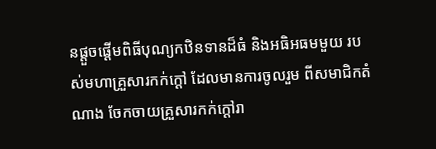នផ្តួចផ្តើមពិធីបុណ្យកឋិនទានដ៏ធំ និងអធិអធមមួយ របស់មហាគ្រួសារកក់ក្តៅ ដែលមានការចូលរួម ពីសមាជិកតំណាង ចែកចាយគ្រួសារកក់ក្តៅរា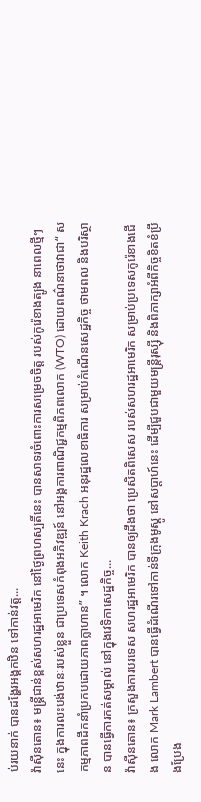ប់រយនាក់ បានដង្ហែរអង្គកឋិន ទៅកាន់វត្ត...
វ៉ាស៊ីនតោន៖ មន្ត្រីជាន់ខ្ពស់សហរដ្ឋអាមេរិក នៅថ្ងៃព្រហស្បតិ៍នេះ បានសាទរចំពោះការសម្រេចចិត្ត របស់កូរ៉េខាងត្បូង នាពេលថ្មីៗនេះ ក្នុងការលះបង់ឋានៈរបស់ខ្លួន ជាប្រទេសកំពុងអភិវឌ្ឍន៍ នៅអង្គការពាណិជ្ជកម្មពិភពលោក (WTO) ដោយពណ៌នាថាវាជា“ សកម្មភាពដឹកនាំប្រកបដោយភាពក្លាហាន” ។ លោក Keith Krach អនុរដ្ឋលេខាធិការ សម្រាប់កំណើនសេដ្ឋកិច្ច ថាមពល និងបរិស្ថាន បានធ្វើការកត់សម្គាល់ នៅក្នុងវេទិកាសេដ្ឋកិច្ច...
វ៉ាស៊ីនតោន៖ ក្រសួងការបរទេស សហរដ្ឋអាមេរិក បានឲ្យដឹងថា ប្រេសិតពិសេស របស់សហរដ្ឋអាមេរិក សម្រាប់ប្រទេសកូរ៉េខាងជើង លោក Mark Lambert បានធ្វើដំណើរទៅកាន់ទីក្រុងមូស្គូ នៅសប្តាហ៍នេះ ដើម្បីជួបជាមួយមន្រ្តីរុស្ស៊ី និងពិភាក្សាអំពីកិច្ចខិតខំប្រឹងប្រែង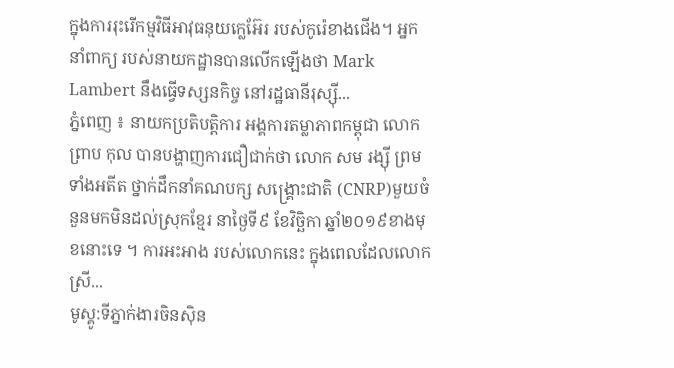ក្នុងការរុះរើកម្មវិធីអាវុធនុយក្លេអ៊ែរ របស់កូរ៉េខាងជើង។ អ្នកនាំពាក្យ របស់នាយកដ្ឋានបានលើកឡើងថា Mark Lambert នឹងធ្វើទស្សនកិច្ច នៅរដ្ឋធានីរុស្ស៊ី...
ភ្នំពេញ ៖ នាយកប្រតិបត្តិការ អង្គការតម្លាភាពកម្ពុជា លោក ព្រាប កុល បានបង្ហាញការជឿជាក់ថា លោក សម រង្ស៊ី ព្រមទាំងអតីត ថ្នាក់ដឹកនាំគណបក្ស សង្រ្គោះជាតិ (CNRP)មួយចំនួនមកមិនដល់ស្រុកខ្មែរ នាថ្ងៃទី៩ ខែវិច្ឆិកា ឆ្នាំ២០១៩ខាងមុខនោះទេ ។ ការអះអាង របស់លោកនេះ ក្នុងពេលដែលលោកស្រី...
មូស្គូ:ទីភ្នាក់ងារចិនស៊ិន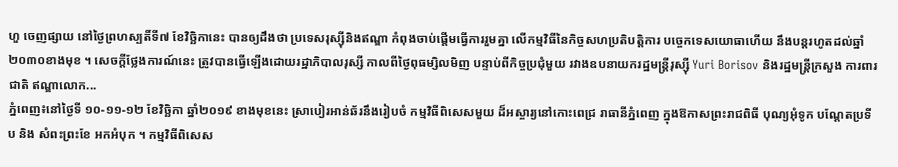ហួ ចេញផ្សាយ នៅថ្ងៃព្រហស្បតិ៍ទី៧ ខែវិច្ឆិកានេះ បានឲ្យដឹងថា ប្រទេសរុស្ស៊ីនិងឥណ្ឌា កំពុងចាប់ផ្តើមធ្វើការរួមគ្នា លើកម្មវិធីនៃកិច្ចសហប្រតិបត្តិការ បច្ចេកទេសយោធាហើយ នឹងបន្តរហូតដល់ឆ្នាំ ២០៣០ខាងមុខ ។ សេចក្តីថ្លែងការណ៍នេះ ត្រូវបានធ្វើឡើងដោយរដ្ឋាភិបាលរុស្សី កាលពីថ្ងៃពុធម្សិលមិញ បន្ទាប់ពីកិច្ចប្រជុំមួយ រវាងឧបនាយករដ្ឋមន្រ្តីរុស្ស៊ី Yuri Borisov និងរដ្ឋមន្រ្តីក្រសួង ការពារជាតិ ឥណ្ឌាលោក...
ភ្នំពេញ៖នៅថ្ងៃទី ១០-១១-១២ ខែវិច្ឆិកា ឆ្នាំ២០១៩ ខាងមុខនេះ ស្រាបៀរអាន់ឆ័រនឹងរៀបចំ កម្មវិធីពិសេសមួយ ដ៏អស្ចារ្យនៅកោះពេជ្រ រាធានីភ្នំពេញ ក្នុងឱកាសព្រះរាជពិធី បុណ្យអុំទូក បណ្តែតប្រទីប និង សំពះព្រះខែ អកអំបុក ។ កម្មវិធីពិសេស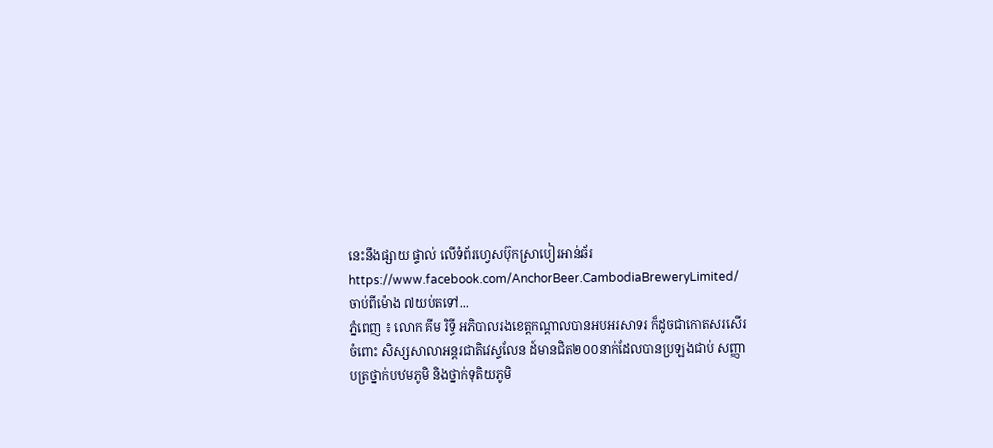នេះនឹងផ្សាយ ផ្ទាល់ លើទំព័រហ្វេសប៊ុកស្រាបៀរអាន់ឆ័រ https://www.facebook.com/AnchorBeer.CambodiaBreweryLimited/ ចាប់ពីម៉ោង ៧យប់តទៅ...
ភ្នំពេញ ៖ លោក គីម រិទ្ធី អភិបាលរងខេត្តកណ្ដាលបានអបអរសាទរ ក៏ដូចជាកោតសរសើរចំពោះ សិស្សសាលាអន្តរជាតិវេស្ទលែន ដ៍មានជិត២០០នាក់ដែលបានប្រឡងជាប់ សញ្ញាបត្រថ្នាក់បឋមភូមិ និងថ្នាក់ទុតិយភូមិ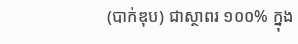(បាក់ឌុប) ជាស្ថាពរ ១០០% ក្នុង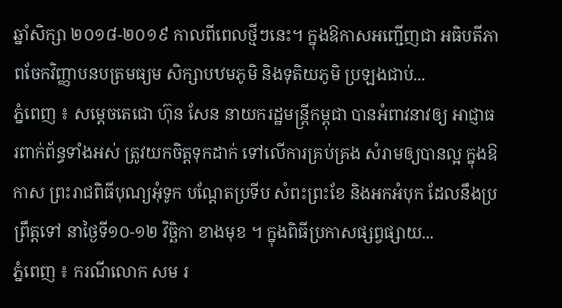ឆ្នាំសិក្សា ២០១៨-២០១៩ កាលពីពេលថ្មីៗនេះ។ ក្នុងឱកាសអញ្ជើញជា អធិបតីភាពចែកវិញ្ញាបនបត្រមធ្យម សិក្សាបឋមភូមិ និងទុតិយភូមិ ប្រឡងជាប់...
ភ្នំពេញ ៖ សម្ដេចតេជោ ហ៊ុន សែន នាយករដ្ឋមន្ដ្រីកម្ពុជា បានអំពាវនាវឲ្យ អាជ្ញាធរពាក់ព័ន្ធទាំងអស់ ត្រូវយកចិត្តទុកដាក់ ទៅលើការគ្រប់គ្រង សំរាមឲ្យបានល្អ ក្នុងឱកាស ព្រះរាជពិធីបុណ្យអុំទូក បណ្តែតប្រទីប សំពះព្រះខែ និងអកអំបុក ដែលនឹងប្រព្រឹត្តទៅ នាថ្ងៃទី១០-១២ វិច្ឆិកា ខាងមុខ ។ ក្នុងពិធីប្រកាសផ្សព្វផ្សាយ...
ភ្នំពេញ ៖ ករណីលោក សម រ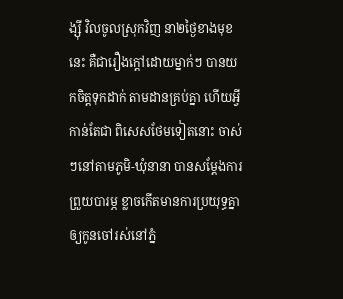ង្ស៊ី វិលចូលស្រុកវិញ នា២ថ្ងៃខាងមុខនេះ គឺជារឿងក្តៅដោយម្នាក់ៗ បានយកចិត្តទុកដាក់ តាមដានគ្រប់គ្នា ហើយអ្វីកាន់តែជា ពិសេសថែមទៀតនោះ ចាស់ៗនៅតាមភូមិ-ឃុំនានា បានសម្តែងការព្រួយបារម្ភ ខ្លាចកើតមានការប្រយុទ្ធគ្នា ឲ្យកូនចៅរស់នៅភ្នំ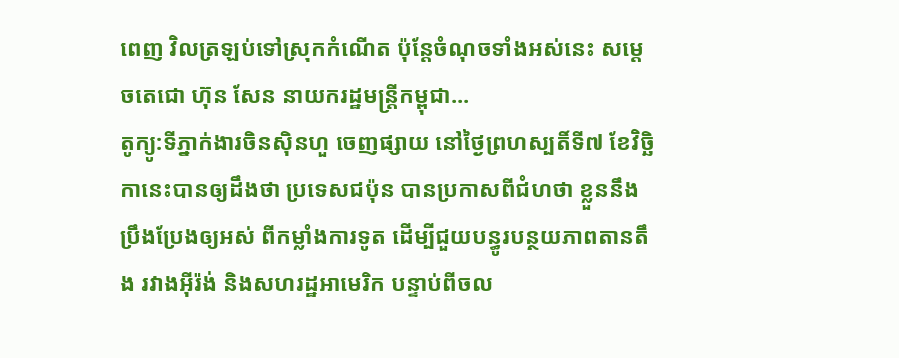ពេញ វិលត្រឡប់ទៅស្រុកកំណើត ប៉ុន្តែចំណុចទាំងអស់នេះ សម្តេចតេជោ ហ៊ុន សែន នាយករដ្ឋមន្រ្តីកម្ពុជា...
តូក្យូ:ទីភ្នាក់ងារចិនស៊ិនហួ ចេញផ្សាយ នៅថ្ងៃព្រហស្បតិ៍ទី៧ ខែវិច្ឆិកានេះបានឲ្យដឹងថា ប្រទេសជប៉ុន បានប្រកាសពីជំហថា ខ្លួននឹងប្រឹងប្រែងឲ្យអស់ ពីកម្លាំងការទូត ដើម្បីជួយបន្ធូរបន្ថយភាពតានតឹង រវាងអ៊ីរ៉ង់ និងសហរដ្ឋអាមេរិក បន្ទាប់ពីចល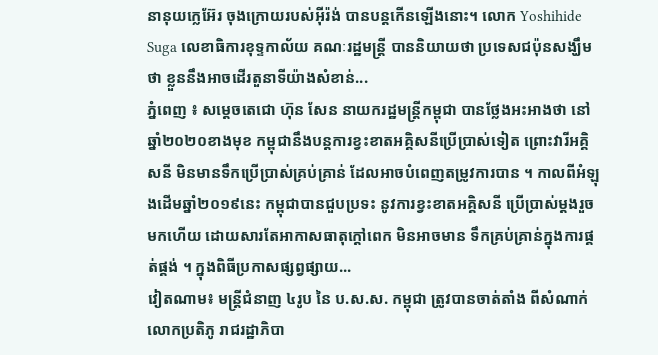នានុយក្លេអ៊ែរ ចុងក្រោយរបស់អ៊ីរ៉ង់ បានបន្តកើនឡើងនោះ។ លោក Yoshihide Suga លេខាធិការខុទ្ទកាល័យ គណៈរដ្ឋមន្រ្តី បាននិយាយថា ប្រទេសជប៉ុនសង្ឃឹមថា ខ្លួននឹងអាចដើរតួនាទីយ៉ាងសំខាន់...
ភ្នំពេញ ៖ សម្ដេចតេជោ ហ៊ុន សែន នាយករដ្ឋមន្រ្តីកម្ពុជា បានថ្លែងអះអាងថា នៅឆ្នាំ២០២០ខាងមុខ កម្ពុជានឹងបន្តការខ្វះខាតអគ្គិសនីប្រើប្រាស់ទៀត ព្រោះវារីអគ្គិសនី មិនមានទឹកប្រើប្រាស់គ្រប់គ្រាន់ ដែលអាចបំពេញតម្រូវការបាន ។ កាលពីអំឡុងដើមឆ្នាំ២០១៩នេះ កម្ពុជាបានជួបប្រទះ នូវការខ្វះខាតអគ្គិសនី ប្រើប្រាស់ម្តងរួចមកហើយ ដោយសារតែអាកាសធាតុក្តៅពេក មិនអាចមាន ទឹកគ្រប់គ្រាន់ក្នុងការផ្គត់ផ្គង់ ។ ក្នុងពិធីប្រកាសផ្សព្វផ្សាយ...
វៀតណាម៖ មន្ត្រីជំនាញ ៤រូប នៃ ប.ស.ស. កម្ពុជា ត្រូវបានចាត់តាំង ពីសំណាក់លោកប្រតិភូ រាជរដ្ឋាភិបា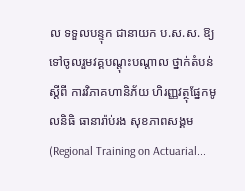ល ទទួលបន្ទុក ជានាយក ប.ស.ស. ឱ្យទៅចូលរួមវគ្គបណ្តុះបណ្តាល ថ្នាក់តំបន់ស្តីពី ការវិភាគហានិភ័យ ហិរញ្ញវត្ថុផ្នែកមូលនិធិ ធានារ៉ាប់រង សុខភាពសង្គម (Regional Training on Actuarial...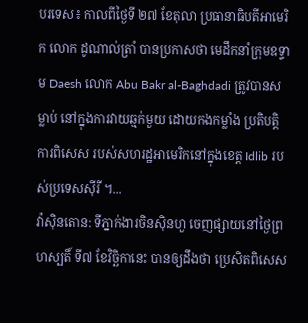បរទេស៖ កាលពីថ្ងៃទី ២៧ ខែតុលា ប្រធានាធិបតីអាមេរិក លោក ដូណាល់ត្រាំ បានប្រកាសថា មេដឹកនាំក្រុមឧទ្ទាម Daesh លោក Abu Bakr al-Baghdadi ត្រូវបានសម្លាប់ នៅក្នុងការវាយឆ្មក់មួយ ដោយកងកម្លាំង ប្រតិបត្តិការពិសេស របស់សហរដ្ឋអាមេរិកនៅក្នុងខេត្ត Idlib របស់ប្រទេសស៊ីរី ។...
វ៉ាស៊ិនតោន: ទីភ្នាក់ងារចិនស៊ិនហួ ចេញផ្សាយនៅថ្ងៃព្រហស្បតិ៍ ទី៧ ខែវិច្ឆិកានេះ បានឲ្យដឹងថា ប្រេសិតពិសេស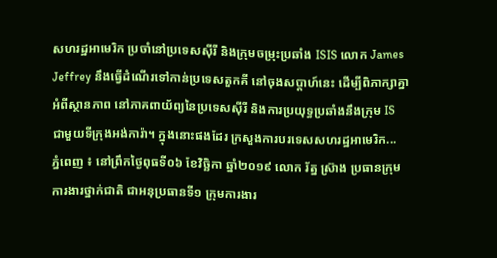សហរដ្ឋអាមេរិក ប្រចាំនៅប្រទេសស៊ីរី និងក្រុមចម្រុះប្រឆាំង ISIS លោក James Jeffrey នឹងធ្វើដំណើរទៅកាន់ប្រទេសតួកគី នៅចុងសប្តាហ៍នេះ ដើម្បីពិភាក្សាគ្នាអំពីស្ថានភាព នៅភាគពាយ័ព្យនៃប្រទេសស៊ីរី និងការប្រយុទ្ធប្រឆាំងនឹងក្រុម IS ជាមួយទីក្រុងអង់ការ៉ា។ ក្នុងនោះផងដែរ ក្រសួងការបរទេសសហរដ្ឋអាមេរិក...
ភ្នំពេញ ៖ នៅព្រឹកថ្ងៃពុធទី០៦ ខែវិច្ឆិកា ឆ្នាំ២០១៩ លោក រ័ត្ន ស៊្រាង ប្រធានក្រុមការងារថ្នាក់ជាតិ ជាអនុប្រធានទី១ ក្រុមការងារ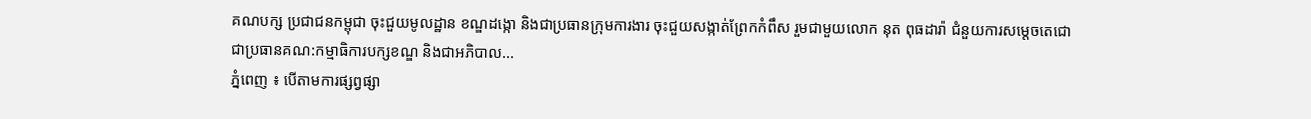គណបក្ស ប្រជាជនកម្ពុជា ចុះជួយមូលដ្ឋាន ខណ្ឌដង្កោ និងជាប្រធានក្រុមការងារ ចុះជួយសង្កាត់ព្រែកកំពឹស រួមជាមួយលោក នុត ពុធដារ៉ា ជំនួយការសម្តេចតេជោ ជាប្រធានគណ:កម្មាធិការបក្សខណ្ឌ និងជាអភិបាល...
ភ្នំពេញ ៖ បើតាមការផ្សព្វផ្សា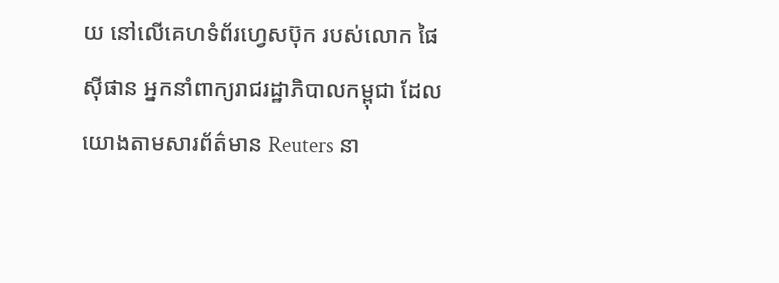យ នៅលើគេហទំព័រហ្វេសប៊ុក របស់លោក ផៃ ស៊ីផាន អ្នកនាំពាក្យរាជរដ្ឋាភិបាលកម្ពុជា ដែលយោងតាមសារព័ត៌មាន Reuters នា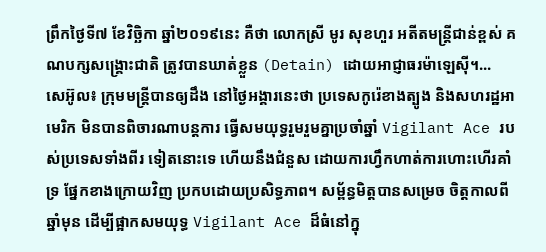ព្រឹកថ្ងៃទី៧ ខែវិច្ឆិកា ឆ្នាំ២០១៩នេះ គឺថា លោកស្រី មូរ សុខហួរ អតីតមន្រ្តីជាន់ខ្ពស់ គណបក្សសង្រ្គោះជាតិ ត្រូវបានឃាត់ខ្លួន (Detain) ដោយអាជ្ញាធរម៉ាឡេស៊ី។...
សេអ៊ូល៖ ក្រុមមន្ត្រីបានឲ្យដឹង នៅថ្ងៃអង្គារនេះថា ប្រទេសកូរ៉េខាងត្បូង និងសហរដ្ឋអាមេរិក មិនបានពិចារណាបន្តការ ធ្វើសមយុទ្ធរួមរួមគ្នាប្រចាំឆ្នាំ Vigilant Ace របស់ប្រទេសទាំងពីរ ទៀតនោះទេ ហើយនឹងជំនួស ដោយការហ្វឹកហាត់ការហោះហើរគាំទ្រ ផ្នែកខាងក្រោយវិញ ប្រកបដោយប្រសិទ្ធភាព។ សម្ព័ន្ធមិត្តបានសម្រេច ចិត្តកាលពីឆ្នាំមុន ដើម្បីផ្អាកសមយុទ្ធ Vigilant Ace ដ៏ធំនៅក្នុ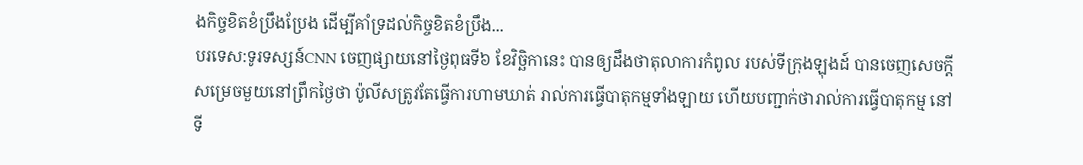ងកិច្ចខិតខំប្រឹងប្រែង ដើម្បីគាំទ្រដល់កិច្ចខិតខំប្រឹង...
បរទេស:ទូរទស្សន៍CNN ចេញផ្សាយនៅថ្ងៃពុធទី៦ ខែវិច្ឆិកានេះ បានឲ្យដឹងថាតុលាការកំពូល របស់ទីក្រុងឡុងដ៍ បានចេញសេចក្តីសម្រេចមួយនៅព្រឹកថ្ងៃថា ប៉ូលីសត្រូវតែធ្វើការហាមឃាត់ រាល់ការធ្វើបាតុកម្មទាំងឡាយ ហើយបញ្ជាក់ថារាល់ការធ្វើបាតុកម្ម នៅទី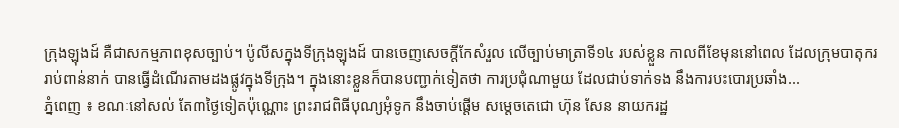ក្រុងឡុងដ៍ គឺជាសកម្មភាពខុសច្បាប់។ ប៉ូលីសក្នុងទីក្រុងឡុងដ៍ បានចេញសេចក្តីកែសំរួល លើច្បាប់មាត្រាទី១៤ របស់ខ្លួន កាលពីខែមុននៅពេល ដែលក្រុមបាតុកររាប់ពាន់នាក់ បានធ្វើដំណើរតាមដងផ្លូវក្នុងទីក្រុង។ ក្នុងនោះខ្លួនក៏បានបញ្ជាក់ទៀតថា ការប្រជុំណាមួយ ដែលជាប់ទាក់ទង នឹងការបះបោរប្រឆាំង...
ភ្នំពេញ ៖ ខណៈនៅសល់ តែ៣ថ្ងៃទៀតប៉ុណ្ណោះ ព្រះរាជពិធីបុណ្យអុំទូក នឹងចាប់ផ្តើម សម្តេចតេជោ ហ៊ុន សែន នាយករដ្ឋ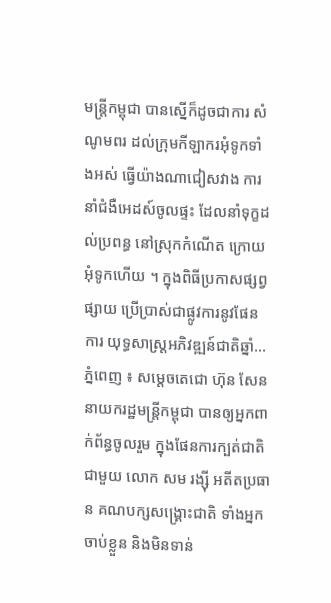មន្រ្តីកម្ពុជា បានស្នើក៏ដូចជាការ សំណូមពរ ដល់ក្រុមកីឡាករអុំទូកទាំងអស់ ធ្វើយ៉ាងណាជៀសវាង ការនាំជំងឺអេដស៍ចូលផ្ទះ ដែលនាំទុក្ខដល់ប្រពន្ធ នៅស្រុកកំណើត ក្រោយអុំទូកហើយ ។ ក្នុងពិធីប្រកាសផ្សព្វផ្សាយ ប្រើប្រាស់ជាផ្លូវការនូវផែនការ យុទ្ធសាស្ត្រអភិវឌ្ឍន៍ជាតិឆ្នាំ...
ភ្នំពេញ ៖ សម្តេចតេជោ ហ៊ុន សែន នាយករដ្ឋមន្ត្រីកម្ពុជា បានឲ្យអ្នកពាក់ព័ន្ធចូលរួម ក្នុងផែនការក្បត់ជាតិជាមួយ លោក សម រង្ស៊ី អតីតប្រធាន គណបក្សសង្គ្រោះជាតិ ទាំងអ្នកចាប់ខ្លួន និងមិនទាន់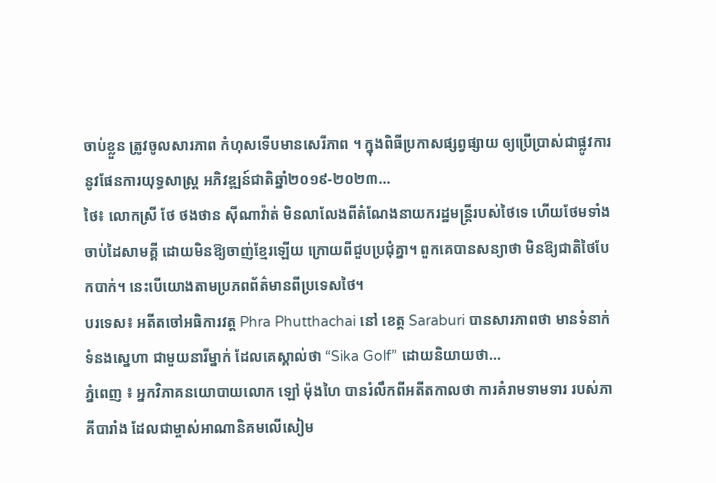ចាប់ខ្លួន ត្រូវចូលសារភាព កំហុសទើបមានសេរីភាព ។ ក្នុងពិធីប្រកាសផ្សព្វផ្សាយ ឲ្យប្រើប្រាស់ជាផ្លូវការ នូវផែនការយុទ្ធសាស្ត្រ អភិវឌ្ឍន៍ជាតិឆ្នាំ២០១៩-២០២៣...
ថៃ៖ លោកស្រី ថែ ថងថាន ស៊ីណាវ៉ាត់ មិនលាលែងពីតំណែងនាយករដ្ឋមន្រ្តីរបស់ថៃទេ ហើយថែមទាំងចាប់ដៃសាមគ្គី ដោយមិនឱ្យចាញ់ខ្មែរឡើយ ក្រោយពីជួបប្រជុំគ្នា។ ពួកគេបានសន្យាថា មិនឱ្យជាតិថៃបែកបាក់។ នេះបើយោងតាមប្រភពព័ត៌មានពីប្រទេសថៃ។
បរទេស៖ អតីតចៅអធិការវត្ត Phra Phutthachai នៅ ខេត្ត Saraburi បានសារភាពថា មានទំនាក់ទំនងស្នេហា ជាមួយនារីម្នាក់ ដែលគេស្គាល់ថា “Sika Golf” ដោយនិយាយថា...
ភ្នំពេញ ៖ អ្នកវិភាគនយោបាយលោក ឡៅ ម៉ុងហៃ បានរំលឹកពីអតីតកាលថា ការគំរាមទាមទារ របស់ភាគីបារាំង ដែលជាម្ចាស់អាណានិគមលើសៀម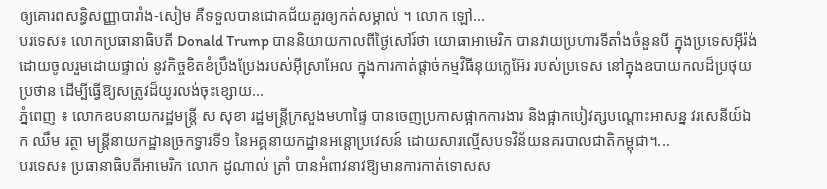ឲ្យគោរពសន្ធិសញ្ញាបារាំង-សៀម គឺទទួលបានជោគជ័យគួរឲ្យកត់សម្គាល់ ។ លោក ឡៅ...
បរទេស៖ លោកប្រធានាធិបតី Donald Trump បាននិយាយកាលពីថ្ងៃសៅរ៍ថា យោធាអាមេរិក បានវាយប្រហារទីតាំងចំនួនបី ក្នុងប្រទេសអ៊ីរ៉ង់ ដោយចូលរួមដោយផ្ទាល់ នូវកិច្ចខិតខំប្រឹងប្រែងរបស់អ៊ីស្រាអែល ក្នុងការកាត់ផ្តាច់កម្មវិធីនុយក្លេអ៊ែរ របស់ប្រទេស នៅក្នុងឧបាយកលដ៏ប្រថុយប្រថាន ដើម្បីធ្វើឱ្យសត្រូវដ៏យូរលង់ចុះខ្សោយ...
ភ្នំពេញ ៖ លោកឧបនាយករដ្ឋមន្ដ្រី ស សុខា រដ្ឋមន្ដ្រីក្រសួងមហាផ្ទៃ បានចេញប្រកាសផ្អាកការងារ និងផ្អាកបៀវត្សបណ្ដោះអាសន្ន វរសេនីយ៍ឯក ឈឹម រត្ថា មន្ដ្រីនាយកដ្ឋានច្រកទ្វារទី១ នៃអគ្គនាយកដ្ឋានអន្ដោប្រវេសន៍ ដោយសារល្មើសបទវិន័យនគរបាលជាតិកម្ពុជា។...
បរទេស៖ ប្រធានាធិបតីអាមេរិក លោក ដូណាល់ ត្រាំ បានអំពាវនាវឱ្យមានការកាត់ទោសស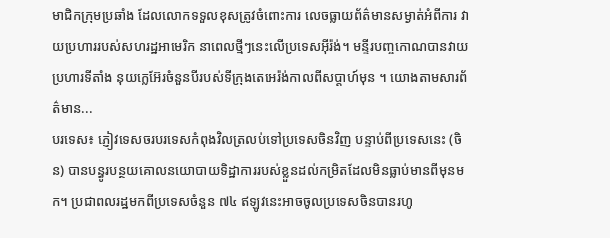មាជិកក្រុមប្រឆាំង ដែលលោកទទួលខុសត្រូវចំពោះការ លេចធ្លាយព័ត៌មានសម្ងាត់អំពីការ វាយប្រហាររបស់សហរដ្ឋអាមេរិក នាពេលថ្មីៗនេះលើប្រទេសអ៊ីរ៉ង់។ មន្ទីរបញ្ចកោណបានវាយប្រហារទីតាំង នុយក្លេអ៊ែរចំនួនបីរបស់ទីក្រុងតេអេរ៉ង់កាលពីសប្តាហ៍មុន ។ យោងតាមសារព័ត៌មាន...
បរទេស៖ ភ្ញៀវទេសចរបរទេសកំពុងវិលត្រលប់ទៅប្រទេសចិនវិញ បន្ទាប់ពីប្រទេសនេះ (ចិន) បានបន្ធូរបន្ថយគោលនយោបាយទិដ្ឋាការរបស់ខ្លួនដល់កម្រិតដែលមិនធ្លាប់មានពីមុនមក។ ប្រជាពលរដ្ឋមកពីប្រទេសចំនួន ៧៤ ឥឡូវនេះអាចចូលប្រទេសចិនបានរហូ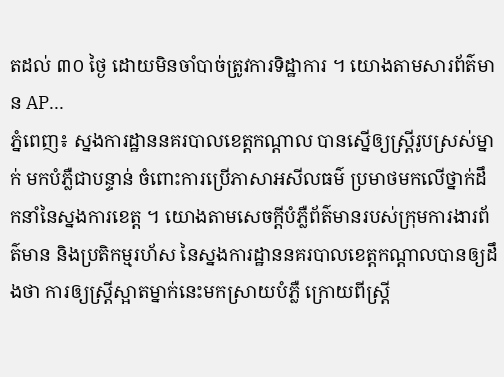តដល់ ៣០ ថ្ងៃ ដោយមិនចាំបាច់ត្រូវការទិដ្ឋាការ ។ យោងតាមសារព័ត៌មាន AP...
ភ្នំពេញ៖ ស្នងការដ្ឋាននគរបាលខេត្តកណ្តាល បានស្នើឲ្យស្រ្តីរូបស្រស់ម្នាក់ មកបំភ្លឺជាបន្ទាន់ ចំពោះការប្រើភាសាអសីលធម៌ ប្រមាថមកលើថ្នាក់ដឹកនាំនៃស្នងការខេត្ត ។ យោងតាមសេចក្តីបំភ្លឺព័ត៌មានរបស់ក្រុមការងារព័ត៌មាន និងប្រតិកម្មរហ័ស នៃស្នងការដ្ឋាននគរបាលខេត្តកណ្តាលបានឲ្យដឹងថា ការឲ្យស្រ្តីស្អាតម្នាក់នេះមកស្រាយបំភ្លឺ ក្រោយពីស្រ្តី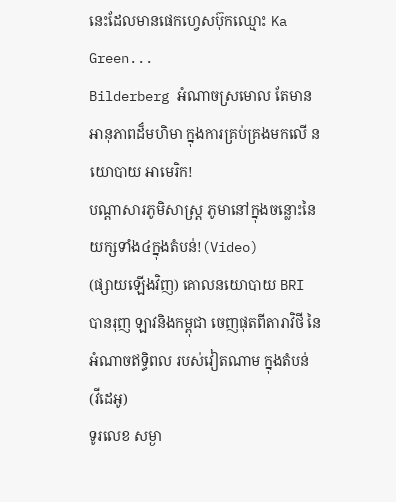នេះដែលមានផេកហ្វេសប៊ុកឈ្មោះ Ka Green...
Bilderberg អំណាចស្រមោល តែមានអានុភាពដ៏មហិមា ក្នុងការគ្រប់គ្រងមកលើ នយោបាយ អាមេរិក!
បណ្ដាសារភូមិសាស្រ្ត ភូមានៅក្នុងចន្លោះនៃយក្សទាំង៤ក្នុងតំបន់!(Video)
(ផ្សាយឡើងវិញ) គោលនយោបាយ BRI បានរុញ ឡាវនិងកម្ពុជា ចេញផុតពីតារាវិថី នៃអំណាចឥទ្ធិពល របស់វៀតណាម ក្នុងតំបន់ (វីដេអូ)
ទូរលេខ សម្ងា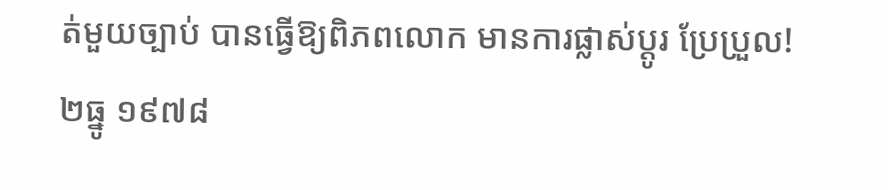ត់មួយច្បាប់ បានធ្វើឱ្យពិភពលោក មានការផ្លាស់ប្ដូរ ប្រែប្រួល!
២ធ្នូ ១៩៧៨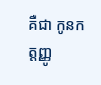គឺជា កូនកត្តញ្ញូ